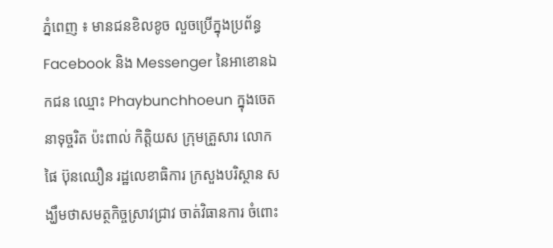ភ្នំពេញ ៖ មានជនខិលខូច លួចប្រើក្នុងប្រព័ន្ធ Facebook និង Messenger នៃអាខោនឯកជន ឈ្មោះ Phaybunchhoeun ក្នុងចេតនាទុច្ចរិត ប៉ះពាល់ កិត្តិយស ក្រុមគ្រួសារ លោក ផៃ ប៊ុនឈឿន រដ្ឋលេខាធិការ ក្រសួងបរិស្ថាន សង្ឃឹមថាសមត្ថកិច្ចស្រាវជ្រាវ ចាត់វិធានការ ចំពោះ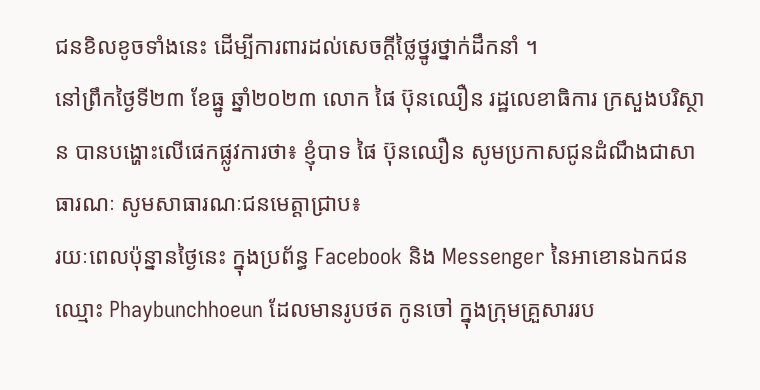ជនខិលខូចទាំងនេះ ដើម្បីការពារដល់សេចក្តីថ្លៃថ្នូរថ្នាក់ដឹកនាំ ។
នៅព្រឹកថ្ងៃទី២៣ ខែធ្នូ ឆ្នាំ២០២៣ លោក ផៃ ប៊ុនឈឿន រដ្ឋលេខាធិការ ក្រសួងបរិស្ថាន បានបង្ហោះលើផេកផ្លូវការថា៖ ខ្ញុំបាទ ផៃ ប៊ុនឈឿន សូមប្រកាសជូនដំណឹងជាសាធារណៈ សូមសាធារណៈជនមេត្តាជ្រាប៖
រយៈពេលប៉ុន្នានថ្ងៃនេះ ក្នុងប្រព័ន្ធ Facebook និង Messenger នៃអាខោនឯកជន ឈ្មោះ Phaybunchhoeun ដែលមានរូបថត កូនចៅ ក្នុងក្រុមគ្រួសាររប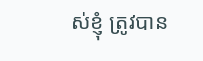ស់ខ្ញុំ ត្រូវបាន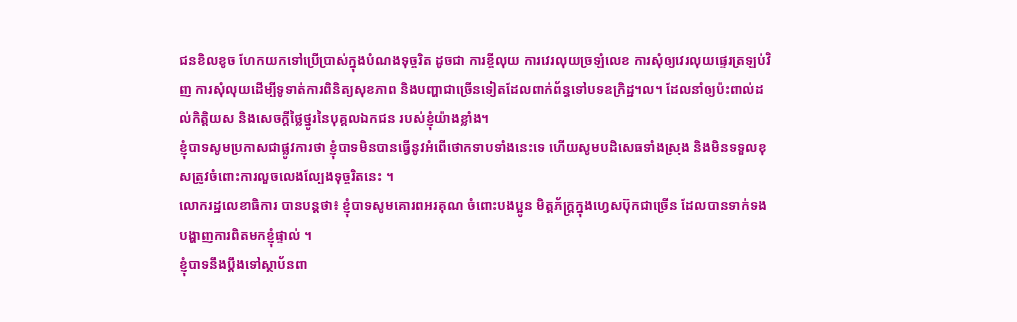ជនខិលខូច ហែកយកទៅប្រើប្រាស់ក្នុងបំណងទុច្ចរិត ដូចជា ការខ្ចីលុយ ការវេរលុយច្រឡំលេខ ការសុំឲ្យវេរលុយផ្ទេរត្រឡប់វិញ ការសុំលុយដើម្បីទូទាត់ការពិនិត្យសុខភាព និងបញ្ហាជាច្រើនទៀតដែលពាក់ព័ន្ធទៅបទឧក្រិដ្ឋ។ល។ ដែលនាំឲ្យប៉ះពាល់ដល់កិត្តិយស និងសេចក្តីថ្លៃថ្នូរនៃបុគ្គលឯកជន របស់ខ្ញុំយ៉ាងខ្លាំង។
ខ្ញុំបាទសូមប្រកាសជាផ្លូវការថា ខ្ញុំបាទមិនបានធ្វើនូវអំពើថោកទាបទាំងនេះទេ ហើយសូមបដិសេធទាំងស្រុង និងមិនទទួលខុសត្រូវចំពោះការលួចលេងល្បែងទុច្ចរិតនេះ ។
លោករដ្ឋលេខាធិការ បានបន្តថា៖ ខ្ញុំបាទសូមគោរពអរគុណ ចំពោះបងប្អូន មិត្តភ័ក្ត្រក្នុងហ្វេសប៊ុកជាច្រើន ដែលបានទាក់ទង បង្ហាញការពិតមកខ្ញុំផ្ទាល់ ។
ខ្ញុំបាទនឹងប្តឹងទៅស្ថាប័នពា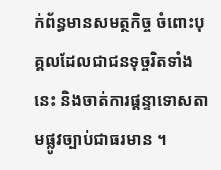ក់ព័ន្ធមានសមត្ថកិច្ច ចំពោះបុគ្គលដែលជាជនទុច្ចរិតទាំងនេះ និងចាត់ការផ្ដន្ទាទោសតាមផ្លូវច្បាប់ជាធរមាន ។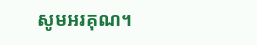សូមអរគុណ។